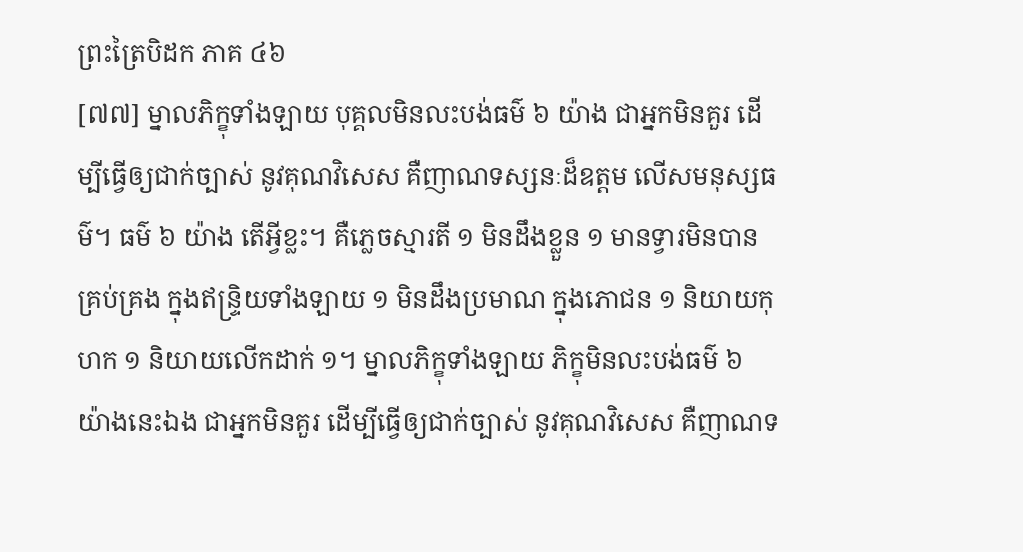ព្រះត្រៃបិដក ភាគ ៤៦
[៧៧] ម្នាលភិក្ខុទាំងឡាយ បុគ្គលមិនលះបង់ធម៌ ៦ យ៉ាង ជាអ្នកមិនគួរ ដើម្បីធ្វើឲ្យជាក់ច្បាស់ នូវគុណវិសេស គឺញាណទស្សនៈដ៏ឧត្តម លើសមនុស្សធម៌។ ធម៌ ៦ យ៉ាង តើអ្វីខ្លះ។ គឺភ្លេចស្មារតី ១ មិនដឹងខ្លួន ១ មានទ្វារមិនបានគ្រប់គ្រង ក្នុងឥន្ទ្រិយទាំងឡាយ ១ មិនដឹងប្រមាណ ក្នុងភោជន ១ និយាយកុហក ១ និយាយលើកដាក់ ១។ ម្នាលភិក្ខុទាំងឡាយ ភិក្ខុមិនលះបង់ធម៌ ៦ យ៉ាងនេះឯង ជាអ្នកមិនគួរ ដើម្បីធ្វើឲ្យជាក់ច្បាស់ នូវគុណវិសេស គឺញាណទ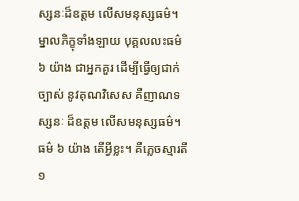ស្សនៈដ៏ឧត្តម លើសមនុស្សធម៌។
ម្នាលភិក្ខុទាំងឡាយ បុគ្គលលះធម៌ ៦ យ៉ាង ជាអ្នកគួរ ដើម្បីធ្វើឲ្យជាក់ច្បាស់ នូវគុណវិសេស គឺញាណទស្សនៈ ដ៏ឧត្តម លើសមនុស្សធម៌។ ធម៌ ៦ យ៉ាង តើអ្វីខ្លះ។ គឺភ្លេចស្មារតី ១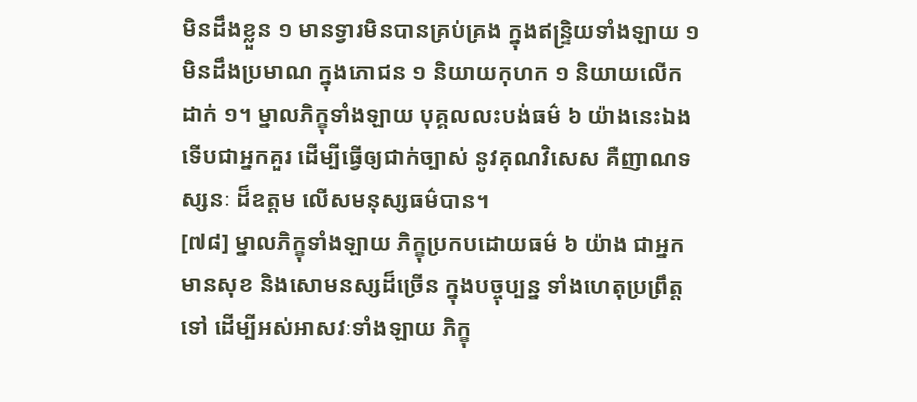មិនដឹងខ្លួន ១ មានទ្វារមិនបានគ្រប់គ្រង ក្នុងឥន្ទ្រិយទាំងឡាយ ១ មិនដឹងប្រមាណ ក្នុងភោជន ១ និយាយកុហក ១ និយាយលើកដាក់ ១។ ម្នាលភិក្ខុទាំងឡាយ បុគ្គលលះបង់ធម៌ ៦ យ៉ាងនេះឯង ទើបជាអ្នកគួរ ដើម្បីធ្វើឲ្យជាក់ច្បាស់ នូវគុណវិសេស គឺញាណទស្សនៈ ដ៏ឧត្តម លើសមនុស្សធម៌បាន។
[៧៨] ម្នាលភិក្ខុទាំងឡាយ ភិក្ខុប្រកបដោយធម៌ ៦ យ៉ាង ជាអ្នកមានសុខ និងសោមនស្សដ៏ច្រើន ក្នុងបច្ចុប្បន្ន ទាំងហេតុប្រព្រឹត្តទៅ ដើម្បីអស់អាសវៈទាំងឡាយ ភិក្ខុ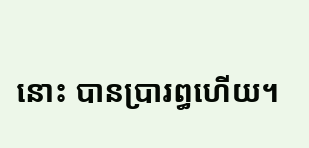នោះ បានប្រារព្ធហើយ។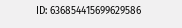ID: 636854415699629586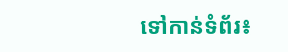ទៅកាន់ទំព័រ៖